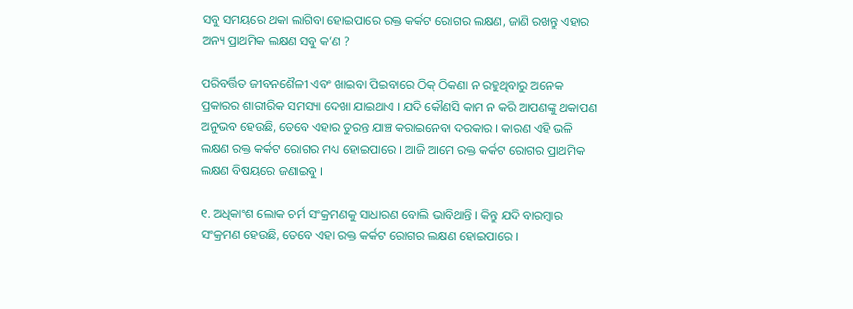ସବୁ ସମୟରେ ଥକା ଲାଗିବା ହୋଇପାରେ ରକ୍ତ କର୍କଟ ରୋଗର ଲକ୍ଷଣ, ଜାଣି ରଖନ୍ତୁ ଏହାର ଅନ୍ୟ ପ୍ରାଥମିକ ଲକ୍ଷଣ ସବୁ କ’ଣ ?

ପରିବର୍ତ୍ତିତ ଜୀବନଶୈଳୀ ଏବଂ ଖାଇବା ପିଇବାରେ ଠିକ୍‌ ଠିକଣା ନ ରହୁଥିବାରୁ ଅନେକ ପ୍ରକାରର ଶାରୀରିକ ସମସ୍ୟା ଦେଖା ଯାଇଥାଏ । ଯଦି କୌଣସି କାମ ନ କରି ଆପଣଙ୍କୁ ଥକାପଣ ଅନୁଭବ ହେଉଛି, ତେବେ ଏହାର ତୁରନ୍ତ ଯାଞ୍ଚ କରାଇନେବା ଦରକାର । କାରଣ ଏହି ଭଳି ଲକ୍ଷଣ ରକ୍ତ କର୍କଟ ରୋଗର ମଧ୍ୟ ହୋଇପାରେ । ଆଜି ଆମେ ରକ୍ତ କର୍କଟ ରୋଗର ପ୍ରାଥମିକ ଲକ୍ଷଣ ବିଷୟରେ ଜଣାଇବୁ ।

୧. ଅଧିକାଂଶ ଲୋକ ଚର୍ମ ସଂକ୍ରମଣକୁ ସାଧାରଣ ବୋଲି ଭାବିଥାନ୍ତି । କିନ୍ତୁ ଯଦି ବାରମ୍ବାର ସଂକ୍ରମଣ ହେଉଛି, ତେବେ ଏହା ରକ୍ତ କର୍କଟ ରୋଗର ଲକ୍ଷଣ ହୋଇପାରେ ।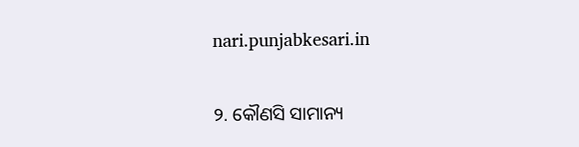nari.punjabkesari.in

୨. କୌଣସି ସାମାନ୍ୟ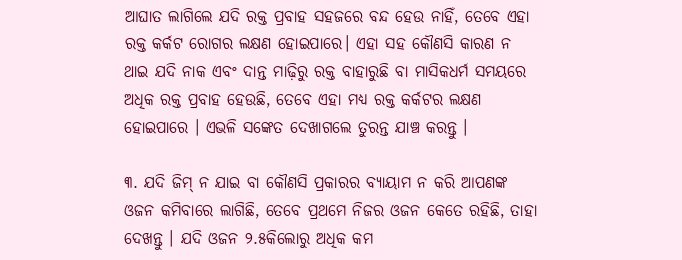ଆଘାତ ଲାଗିଲେ ଯଦି ରକ୍ତ ପ୍ରବାହ ସହଜରେ ବନ୍ଦ ହେଉ ନାହିଁ, ତେବେ ଏହା ରକ୍ତ କର୍କଟ ରୋଗର ଲକ୍ଷଣ ହୋଇପାରେ। ଏହା ସହ କୌଣସି କାରଣ ନ ଥାଇ ଯଦି ନାକ ଏବଂ ଦାନ୍ତ ମାଢ଼ିରୁ ରକ୍ତ ବାହାରୁଛି ବା ମାସିକଧର୍ମ ସମୟରେ ଅଧିକ ରକ୍ତ ପ୍ରବାହ ହେଉଛି, ତେବେ ଏହା ମଧ୍ୟ ରକ୍ତ କର୍କଟର ଲକ୍ଷଣ ହୋଇପାରେ । ଏଭଳି ସଙ୍କେତ ଦେଖାଗଲେ ତୁରନ୍ତ ଯାଞ୍ଚ କରନ୍ତୁ ।

୩. ଯଦି ଜିମ୍‌ ନ ଯାଇ ବା କୌଣସି ପ୍ରକାରର ବ୍ୟାୟାମ ନ କରି ଆପଣଙ୍କ ଓଜନ କମିବାରେ ଲାଗିଛି, ତେବେ ପ୍ରଥମେ ନିଜର ଓଜନ କେତେ ରହିଛି, ତାହା ଦେଖନ୍ତୁ । ଯଦି ଓଜନ ୨.୫କିଲୋରୁ ଅଧିକ କମ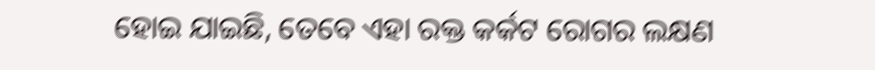ହୋଇ ଯାଇଛି, ତେବେ ଏହା ରକ୍ତ କର୍କଟ ରୋଗର ଲକ୍ଷଣ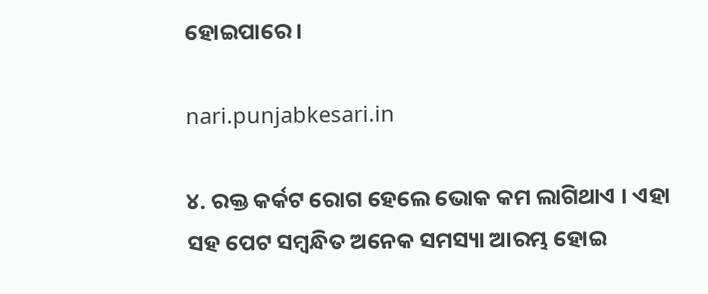ହୋଇପାରେ ।

nari.punjabkesari.in

୪. ରକ୍ତ କର୍କଟ ରୋଗ ହେଲେ ଭୋକ କମ ଲାଗିଥାଏ । ଏହା ସହ ପେଟ ସମ୍ବନ୍ଧିତ ଅନେକ ସମସ୍ୟା ଆରମ୍ଭ ହୋଇ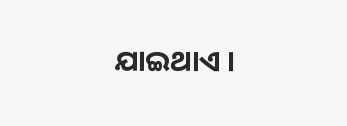ଯାଇଥାଏ ।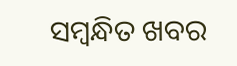ସମ୍ବନ୍ଧିତ ଖବର